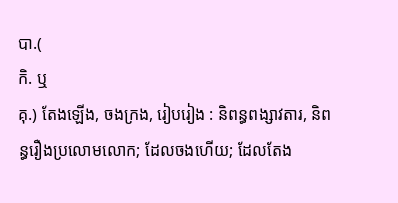បា.(
កិ. ឬ
គុ.) តែងឡើង, ចងក្រង, រៀបរៀង : និពន្ធពង្សាវតារ, និពន្ធរឿងប្រលោមលោក; ដែលចងហើយ; ដែលតែង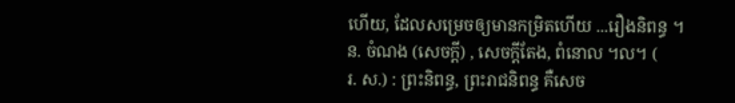ហើយ, ដែលសម្រេចឲ្យមានកម្រិតហើយ ...រឿងនិពន្ធ ។
ន. ចំណង (សេចក្ដី) , សេចក្ដីតែង, ពំនោល ។ល។ (
រ. ស.) : ព្រះនិពន្ធ, ព្រះរាជនិពន្ធ គឺសេច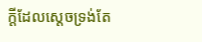ក្ដីដែលស្ដេចទ្រង់តែ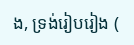ង, ទ្រង់រៀបរៀង (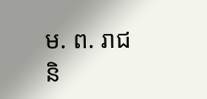ម. ព. រាជនិ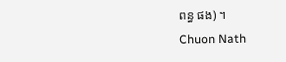ពន្ធ ផង) ។
Chuon Nath